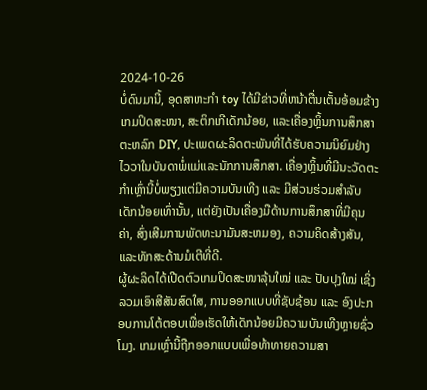2024-10-26
ບໍ່ດົນມານີ້, ອຸດສາຫະກໍາ toy ໄດ້ມີຂ່າວທີ່ຫນ້າຕື່ນເຕັ້ນອ້ອມຂ້າງເກມປິດສະໜາ, ສະຕິກເກີເດັກນ້ອຍ, ແລະເຄື່ອງຫຼິ້ນການສຶກສາຕະຫລົກ DIY, ປະເພດຜະລິດຕະພັນທີ່ໄດ້ຮັບຄວາມນິຍົມຢ່າງໄວວາໃນບັນດາພໍ່ແມ່ແລະນັກການສຶກສາ. ເຄື່ອງຫຼິ້ນທີ່ມີນະວັດຕະກໍາເຫຼົ່ານີ້ບໍ່ພຽງແຕ່ມີຄວາມບັນເທີງ ແລະ ມີສ່ວນຮ່ວມສໍາລັບເດັກນ້ອຍເທົ່ານັ້ນ, ແຕ່ຍັງເປັນເຄື່ອງມືດ້ານການສຶກສາທີ່ມີຄຸນຄ່າ, ສົ່ງເສີມການພັດທະນາມັນສະຫມອງ, ຄວາມຄິດສ້າງສັນ, ແລະທັກສະດ້ານມໍເຕີທີ່ດີ.
ຜູ້ຜະລິດໄດ້ເປີດຕົວເກມປິດສະໜາລຸ້ນໃໝ່ ແລະ ປັບປຸງໃໝ່ ເຊິ່ງລວມເອົາສີສັນສົດໃສ, ການອອກແບບທີ່ຊັບຊ້ອນ ແລະ ອົງປະກອບການໂຕ້ຕອບເພື່ອເຮັດໃຫ້ເດັກນ້ອຍມີຄວາມບັນເທີງຫຼາຍຊົ່ວໂມງ. ເກມເຫຼົ່ານີ້ຖືກອອກແບບເພື່ອທ້າທາຍຄວາມສາ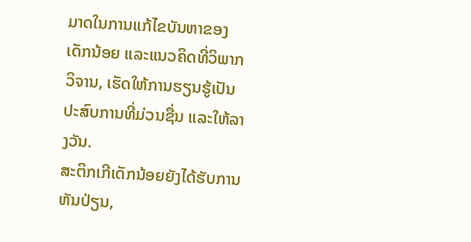ມາດໃນການແກ້ໄຂບັນຫາຂອງເດັກນ້ອຍ ແລະແນວຄິດທີ່ວິພາກວິຈານ, ເຮັດໃຫ້ການຮຽນຮູ້ເປັນປະສົບການທີ່ມ່ວນຊື່ນ ແລະໃຫ້ລາງວັນ.
ສະຕິກເກີເດັກນ້ອຍຍັງໄດ້ຮັບການຫັນປ່ຽນ,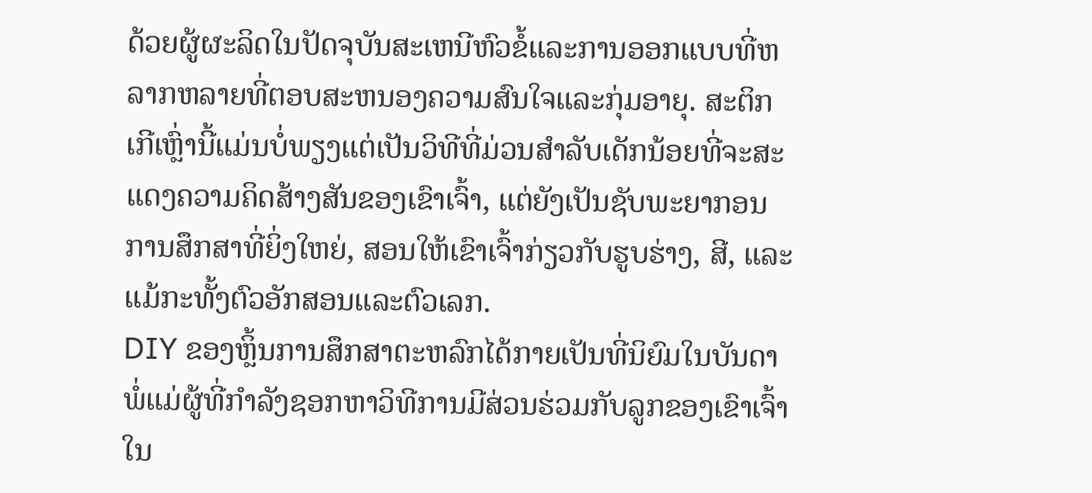ດ້ວຍຜູ້ຜະລິດໃນປັດຈຸບັນສະເຫນີຫົວຂໍ້ແລະການອອກແບບທີ່ຫລາກຫລາຍທີ່ຕອບສະຫນອງຄວາມສົນໃຈແລະກຸ່ມອາຍຸ. ສະຕິກເກີເຫຼົ່ານີ້ແມ່ນບໍ່ພຽງແຕ່ເປັນວິທີທີ່ມ່ວນສໍາລັບເດັກນ້ອຍທີ່ຈະສະແດງຄວາມຄິດສ້າງສັນຂອງເຂົາເຈົ້າ, ແຕ່ຍັງເປັນຊັບພະຍາກອນການສຶກສາທີ່ຍິ່ງໃຫຍ່, ສອນໃຫ້ເຂົາເຈົ້າກ່ຽວກັບຮູບຮ່າງ, ສີ, ແລະແມ້ກະທັ້ງຕົວອັກສອນແລະຕົວເລກ.
DIY ຂອງຫຼິ້ນການສຶກສາຕະຫລົກໄດ້ກາຍເປັນທີ່ນິຍົມໃນບັນດາພໍ່ແມ່ຜູ້ທີ່ກໍາລັງຊອກຫາວິທີການມີສ່ວນຮ່ວມກັບລູກຂອງເຂົາເຈົ້າໃນ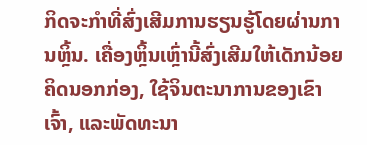ກິດຈະກໍາທີ່ສົ່ງເສີມການຮຽນຮູ້ໂດຍຜ່ານການຫຼິ້ນ. ເຄື່ອງຫຼິ້ນເຫຼົ່ານີ້ສົ່ງເສີມໃຫ້ເດັກນ້ອຍຄິດນອກກ່ອງ, ໃຊ້ຈິນຕະນາການຂອງເຂົາເຈົ້າ, ແລະພັດທະນາ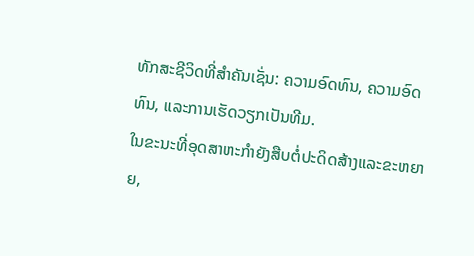ທັກສະຊີວິດທີ່ສຳຄັນເຊັ່ນ: ຄວາມອົດທົນ, ຄວາມອົດທົນ, ແລະການເຮັດວຽກເປັນທີມ.
ໃນຂະນະທີ່ອຸດສາຫະກໍາຍັງສືບຕໍ່ປະດິດສ້າງແລະຂະຫຍາຍ,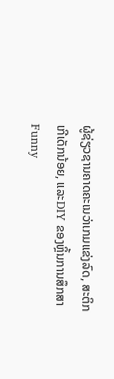ຜູ້ຊ່ຽວຊານຄາດຄະເນວ່າເກມແຂ່ງລົດ, ສະຕິກເກີເດັກນ້ອຍ, ແລະDIY ຂອງຫຼິ້ນການສຶກສາ Funny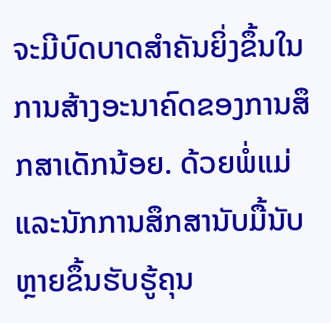ຈະມີບົດບາດສຳຄັນຍິ່ງຂຶ້ນໃນການສ້າງອະນາຄົດຂອງການສຶກສາເດັກນ້ອຍ. ດ້ວຍພໍ່ແມ່ແລະນັກການສຶກສານັບມື້ນັບຫຼາຍຂຶ້ນຮັບຮູ້ຄຸນ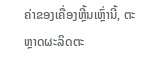ຄ່າຂອງເຄື່ອງຫຼີ້ນເຫຼົ່ານີ້, ຕະຫຼາດຜະລິດຕະ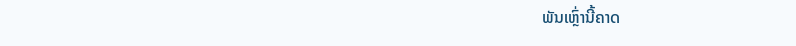ພັນເຫຼົ່ານີ້ຄາດ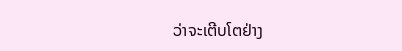ວ່າຈະເຕີບໂຕຢ່າງ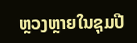ຫຼວງຫຼາຍໃນຊຸມປີ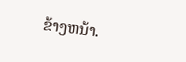ຂ້າງຫນ້າ.